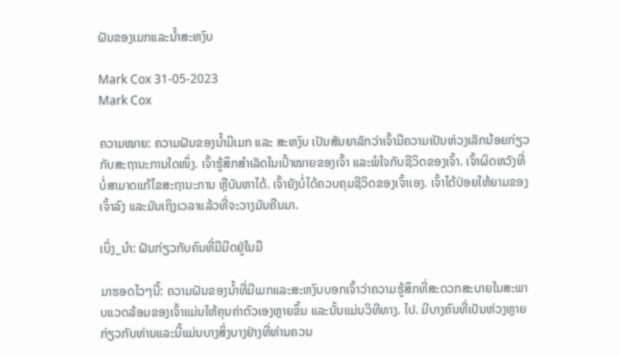ຝັນຂອງເມກແລະນ້ຳສະຫງົບ

Mark Cox 31-05-2023
Mark Cox

ຄວາມໝາຍ: ຄວາມຝັນຂອງນ້ຳມີເມກ ແລະ ສະຫງົບ ເປັນສັນຍາລັກວ່າເຈົ້າມີຄວາມເປັນຫ່ວງເລັກນ້ອຍກ່ຽວກັບສະຖານະການໃດໜຶ່ງ. ເຈົ້າຮູ້ສຶກສຳເລັດໃນເປົ້າໝາຍຂອງເຈົ້າ ແລະພໍໃຈກັບຊີວິດຂອງເຈົ້າ. ເຈົ້າຜິດຫວັງທີ່ບໍ່ສາມາດແກ້ໄຂສະຖານະການ ຫຼືບັນຫາໄດ້. ເຈົ້າຍັງບໍ່ໄດ້ຄວບຄຸມຊີວິດຂອງເຈົ້າເອງ. ເຈົ້າໄດ້ປ່ອຍໃຫ້ຍາມຂອງເຈົ້າລົງ ແລະມັນເຖິງເວລາແລ້ວທີ່ຈະວາງມັນຄືນມາ.

ເບິ່ງ_ນຳ: ຝັນກ່ຽວກັບຄົນທີ່ມີມີດຢູ່ໃນມື

ມາຮອດໄວໆນີ້: ຄວາມຝັນຂອງນໍ້າທີ່ມີເມກແລະສະຫງົບບອກເຈົ້າວ່າຄວາມຮູ້ສຶກທີ່ສະດວກສະບາຍໃນສະພາບແວດລ້ອມຂອງເຈົ້າແມ່ນໃຫ້ຄຸນຄ່າຕົວເອງຫຼາຍຂຶ້ນ ແລະນັ້ນແມ່ນວິທີທາງ. ໄປ. ມີບາງຄົນທີ່ເປັນຫ່ວງຫຼາຍກ່ຽວກັບທ່ານແລະນີ້ແມ່ນບາງສິ່ງບາງຢ່າງທີ່ທ່ານຄວນ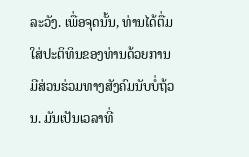ລະວັງ. ເພື່ອຈຸດນັ້ນ, ທ່ານໄດ້ຕື່ມໃສ່ປະຕິທິນຂອງທ່ານດ້ວຍການມີສ່ວນຮ່ວມທາງສັງຄົມນັບບໍ່ຖ້ວນ. ມັນເປັນເວລາທີ່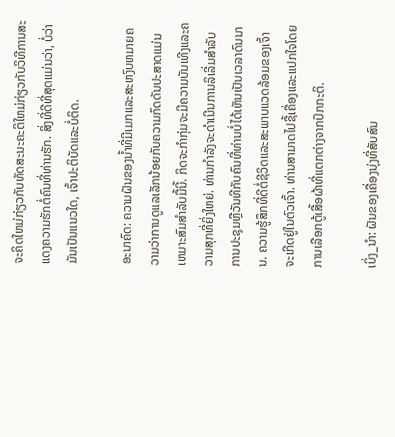ຈະຄິດໃຫມ່ກ່ຽວກັບທັດສະນະຄະຕິໃຫມ່ກ່ຽວກັບວິທີການສະແດງຄວາມຮັກຕໍ່ຄົນທີ່ທ່ານຮັກ. ສິ່ງທີ່ດີທີ່ສຸດແມ່ນວ່າ, ບໍ່ວ່າມັນເປັນແນວໃດ, ເຈົ້າປະຕິບັດແລະບໍ່ຕິດ.

ອະນາຄົດ: ຄວາມຝັນຂອງນ້ຳທີ່ມີເມກແລະສະຫງົບຫມາຍຄວາມວ່າການດູແລເລັກນ້ອຍກັບຄວາມກົດດັນປະສາດແມ່ນເຫມາະສົມສໍາລັບມື້ນີ້. ກິດຈະກໍາກຸ່ມຈະມີຄວາມບັນເທີງແລະຄວາມສຸກທີ່ຍິ່ງໃຫຍ່. ທ່ານກໍາລັງຈະດໍາເນີນການລິເລີ່ມສໍາລັບການປະຊຸມຫຼືວັນທີກັບຄົນທີ່ທ່ານບໍ່ໄດ້ເຫັນເປັນເວລາດົນນານ. ຄວາມຮູ້ສຶກທີ່ດີຕໍ່ຊີວິດແລະສະພາບແວດລ້ອມຂອງເຈົ້າຈະເກີດຢູ່ໃນຕົວເຈົ້າ. ທ່ານສາມາດໄປຊື້ເຄື່ອງແລະແປກໃຈໂດຍການເລືອກຕູ້ເສື້ອຜ້າທີ່ແຕກຕ່າງຈາກປົກກະຕິ.

ເບິ່ງ_ນຳ: ຝັນຂອງເຄື່ອງນຸ່ງທີ່ສັບສົນ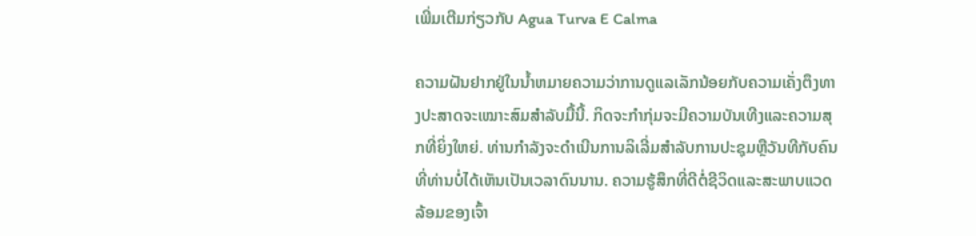ເພີ່ມເຕີມກ່ຽວກັບ Agua Turva E Calma

ຄວາມຝັນຢາກຢູ່ໃນນ້ຳຫມາຍຄວາມວ່າການດູແລເລັກນ້ອຍກັບຄວາມເຄັ່ງຕຶງທາງປະສາດຈະເໝາະສົມສຳລັບມື້ນີ້. ກິດຈະກໍາກຸ່ມຈະມີຄວາມບັນເທີງແລະຄວາມສຸກທີ່ຍິ່ງໃຫຍ່. ທ່ານກໍາລັງຈະດໍາເນີນການລິເລີ່ມສໍາລັບການປະຊຸມຫຼືວັນທີກັບຄົນທີ່ທ່ານບໍ່ໄດ້ເຫັນເປັນເວລາດົນນານ. ຄວາມຮູ້ສຶກທີ່ດີຕໍ່ຊີວິດແລະສະພາບແວດລ້ອມຂອງເຈົ້າ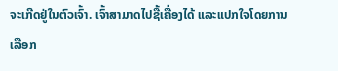ຈະເກີດຢູ່ໃນຕົວເຈົ້າ. ເຈົ້າສາມາດໄປຊື້ເຄື່ອງໄດ້ ແລະແປກໃຈໂດຍການເລືອກ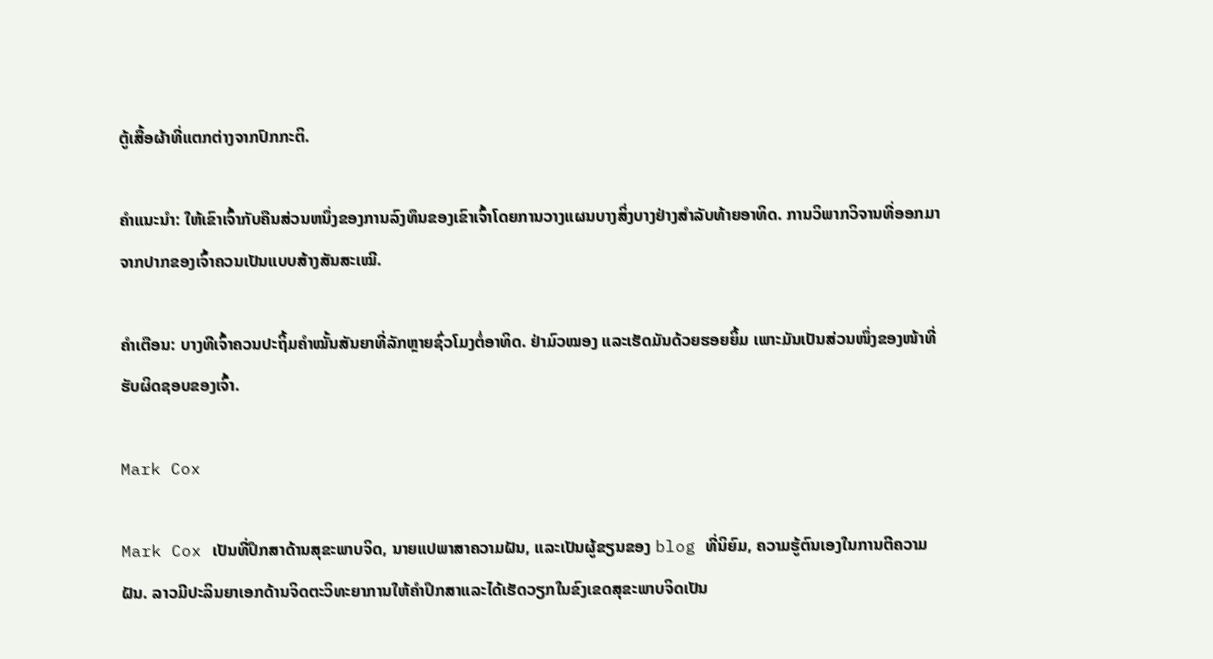ຕູ້ເສື້ອຜ້າທີ່ແຕກຕ່າງຈາກປົກກະຕິ.

ຄຳແນະນຳ: ໃຫ້ເຂົາເຈົ້າກັບຄືນສ່ວນຫນຶ່ງຂອງການລົງທຶນຂອງເຂົາເຈົ້າໂດຍການວາງແຜນບາງສິ່ງບາງຢ່າງສໍາລັບທ້າຍອາທິດ. ການວິພາກວິຈານທີ່ອອກມາຈາກປາກຂອງເຈົ້າຄວນເປັນແບບສ້າງສັນສະເໝີ.

ຄຳເຕືອນ: ບາງທີເຈົ້າຄວນປະຖິ້ມຄຳໝັ້ນສັນຍາທີ່ລັກຫຼາຍຊົ່ວໂມງຕໍ່ອາທິດ. ຢ່າມົວໝອງ ແລະເຮັດມັນດ້ວຍຮອຍຍິ້ມ ເພາະມັນເປັນສ່ວນໜຶ່ງຂອງໜ້າທີ່ຮັບຜິດຊອບຂອງເຈົ້າ.

Mark Cox

Mark Cox ເປັນທີ່ປຶກສາດ້ານສຸຂະພາບຈິດ, ນາຍແປພາສາຄວາມຝັນ, ແລະເປັນຜູ້ຂຽນຂອງ blog ທີ່ນິຍົມ, ຄວາມຮູ້ຕົນເອງໃນການຕີຄວາມຝັນ. ລາວມີປະລິນຍາເອກດ້ານຈິດຕະວິທະຍາການໃຫ້ຄໍາປຶກສາແລະໄດ້ເຮັດວຽກໃນຂົງເຂດສຸຂະພາບຈິດເປັນ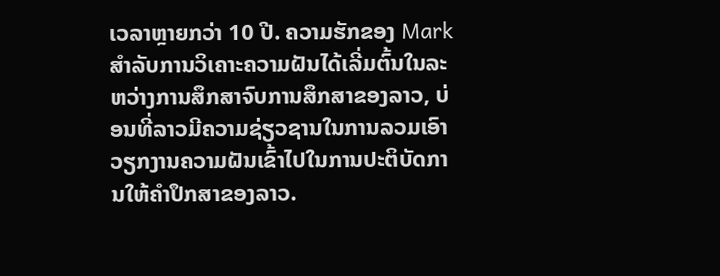ເວລາຫຼາຍກວ່າ 10 ປີ. ຄວາມຮັກຂອງ Mark ສໍາລັບການວິເຄາະຄວາມຝັນໄດ້ເລີ່ມຕົ້ນໃນລະຫວ່າງການສຶກສາຈົບການສຶກສາຂອງລາວ, ບ່ອນທີ່ລາວມີຄວາມຊ່ຽວຊານໃນການລວມເອົາວຽກງານຄວາມຝັນເຂົ້າໄປໃນການປະຕິບັດການໃຫ້ຄໍາປຶກສາຂອງລາວ.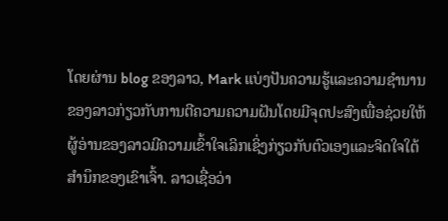ໂດຍຜ່ານ blog ຂອງລາວ, Mark ແບ່ງປັນຄວາມຮູ້ແລະຄວາມຊໍານານຂອງລາວກ່ຽວກັບການຕີຄວາມຄວາມຝັນໂດຍມີຈຸດປະສົງເພື່ອຊ່ວຍໃຫ້ຜູ້ອ່ານຂອງລາວມີຄວາມເຂົ້າໃຈເລິກເຊິ່ງກ່ຽວກັບຕົວເອງແລະຈິດໃຈໃຕ້ສໍານຶກຂອງເຂົາເຈົ້າ. ລາວເຊື່ອວ່າ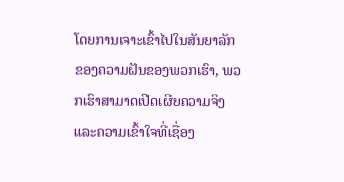ໂດຍການເຈາະເຂົ້າໄປໃນສັນຍາລັກຂອງຄວາມຝັນຂອງພວກເຮົາ, ພວກເຮົາສາມາດເປີດເຜີຍຄວາມຈິງແລະຄວາມເຂົ້າໃຈທີ່ເຊື່ອງ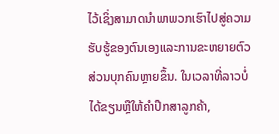ໄວ້ເຊິ່ງສາມາດນໍາພາພວກເຮົາໄປສູ່ຄວາມຮັບຮູ້ຂອງຕົນເອງແລະການຂະຫຍາຍຕົວສ່ວນບຸກຄົນຫຼາຍຂຶ້ນ. ໃນເວລາທີ່ລາວບໍ່ໄດ້ຂຽນຫຼືໃຫ້ຄໍາປຶກສາລູກຄ້າ,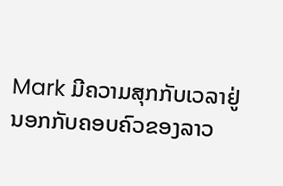Mark ມີຄວາມສຸກກັບເວລາຢູ່ນອກກັບຄອບຄົວຂອງລາວ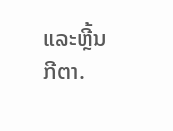ແລະຫຼີ້ນກີຕາ.